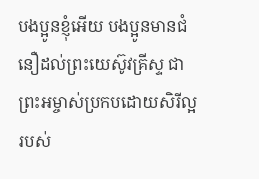បងប្អូនខ្ញុំអើយ បងប្អូនមានជំនឿដល់ព្រះយេស៊ូវគ្រីស្ទ ជាព្រះអម្ចាស់ប្រកបដោយសិរីល្អរបស់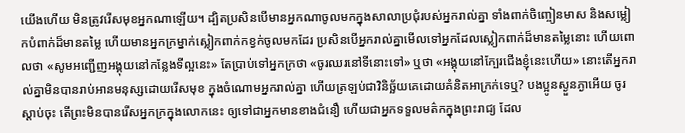យើងហើយ មិនត្រូវរើសមុខអ្នកណាឡើយ។ ដ្បិតប្រសិនបើមានអ្នកណាចូលមកក្នុងសាលាប្រជុំរបស់អ្នករាល់គ្នា ទាំងពាក់ចិញ្ចៀនមាស និងសម្លៀកបំពាក់ដ៏មានតម្លៃ ហើយមានអ្នកក្រម្នាក់ស្លៀកពាក់កខ្វក់ចូលមកដែរ ប្រសិនបើអ្នករាល់គ្នាមើលទៅអ្នកដែលស្លៀកពាក់ដ៏មានតម្លៃនោះ ហើយពោលថា «សូមអញ្ជើញអង្គុយនៅកន្លែងទីល្អនេះ» តែប្រាប់ទៅអ្នកក្រថា «ចូរឈរនៅទីនោះទៅ» ឬថា «អង្គុយនៅក្បែរជើងខ្ញុំនេះហើយ» នោះតើអ្នករាល់គ្នាមិនបានរាប់អានមនុស្សដោយរើសមុខ ក្នុងចំណោមអ្នករាល់គ្នា ហើយត្រឡប់ជាវិនិច្ឆ័យគេដោយគំនិតអាក្រក់ទេឬ? បងប្អូនស្ងួនភ្ងាអើយ ចូរស្តាប់ចុះ តើព្រះមិនបានរើសអ្នកក្រក្នុងលោកនេះ ឲ្យទៅជាអ្នកមានខាងជំនឿ ហើយជាអ្នកទទួលមត៌កក្នុងព្រះរាជ្យ ដែល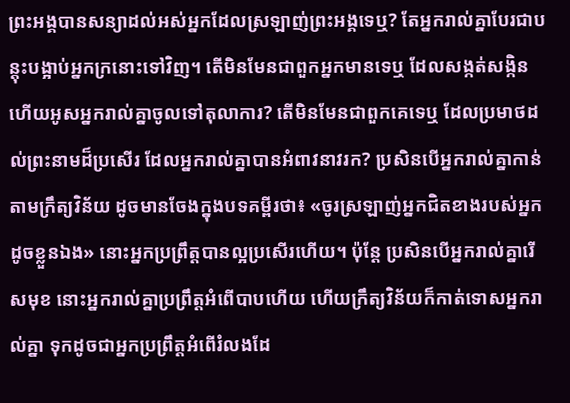ព្រះអង្គបានសន្យាដល់អស់អ្នកដែលស្រឡាញ់ព្រះអង្គទេឬ? តែអ្នករាល់គ្នាបែរជាបន្តុះបង្អាប់អ្នកក្រនោះទៅវិញ។ តើមិនមែនជាពួកអ្នកមានទេឬ ដែលសង្កត់សង្កិន ហើយអូសអ្នករាល់គ្នាចូលទៅតុលាការ? តើមិនមែនជាពួកគេទេឬ ដែលប្រមាថដល់ព្រះនាមដ៏ប្រសើរ ដែលអ្នករាល់គ្នាបានអំពាវនាវរក? ប្រសិនបើអ្នករាល់គ្នាកាន់តាមក្រឹត្យវិន័យ ដូចមានចែងក្នុងបទគម្ពីរថា៖ «ចូរស្រឡាញ់អ្នកជិតខាងរបស់អ្នកដូចខ្លួនឯង» នោះអ្នកប្រព្រឹត្តបានល្អប្រសើរហើយ។ ប៉ុន្ដែ ប្រសិនបើអ្នករាល់គ្នារើសមុខ នោះអ្នករាល់គ្នាប្រព្រឹត្តអំពើបាបហើយ ហើយក្រឹត្យវិន័យក៏កាត់ទោសអ្នករាល់គ្នា ទុកដូចជាអ្នកប្រព្រឹត្តអំពើរំលងដែ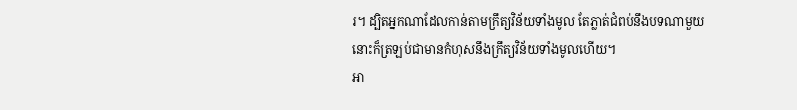រ។ ដ្បិតអ្នកណាដែលកាន់តាមក្រឹត្យវិន័យទាំងមូល តែភ្លាត់ជំពប់នឹងបទណាមួយ នោះក៏ត្រឡប់ជាមានកំហុសនឹងក្រឹត្យវិន័យទាំងមូលហើយ។
អា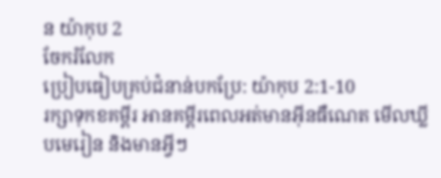ន យ៉ាកុប 2
ចែករំលែក
ប្រៀបធៀបគ្រប់ជំនាន់បកប្រែ: យ៉ាកុប 2:1-10
រក្សាទុកខគម្ពីរ អានគម្ពីរពេលអត់មានអ៊ីនធឺណេត មើលឃ្លីបមេរៀន និងមានអ្វីៗ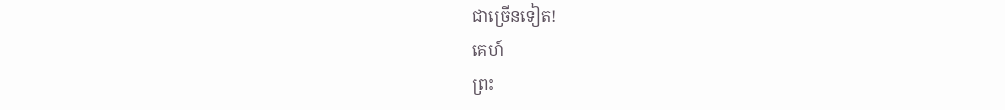ជាច្រើនទៀត!
គេហ៍
ព្រះ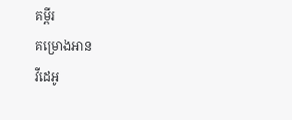គម្ពីរ
គម្រោងអាន
វីដេអូ